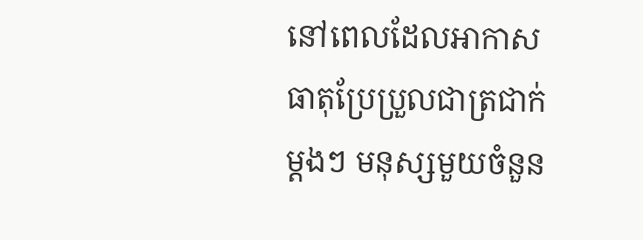នៅពេលដែលអាកាសធាតុប្រែប្រួលជាត្រជាក់ម្តងៗ មនុស្សមួយចំនួន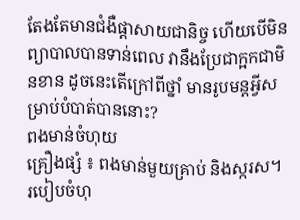តែងតែមានជំងឺផ្តាសាយជានិច្ច ហើយបើមិនព្យាបាលបានទាន់ពេល វានឹងប្រែជាក្អកជាមិនខាន ដូចនេះតើក្រៅពីថ្នាំ មានរូបមន្តអ្វីសម្រាប់បំបាត់បាននោះ?
ពងមាន់ចំហុយ
គ្រឿងផ្សំ ៖ ពងមាន់មួយគ្រាប់ និងស្ករស។
របៀបចំហុ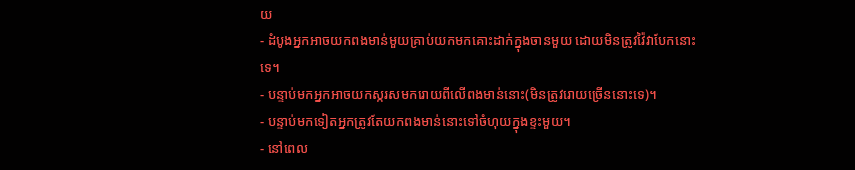យ
- ដំបូងអ្នកអាចយកពងមាន់មួយគ្រាប់យកមកគោះដាក់ក្នុងចានមួយ ដោយមិនត្រូវវ៉ៃវាបែកនោះទេ។
- បន្ទាប់មកអ្នកអាចយកស្ករសមករោយពីលើពងមាន់នោះ(មិនត្រូវរោយច្រើននោះទេ)។
- បន្ទាប់មកទៀតអ្នកត្រូវតែយកពងមាន់នោះទៅចំហុយក្នុងខ្ទះមួយ។
- នៅពេល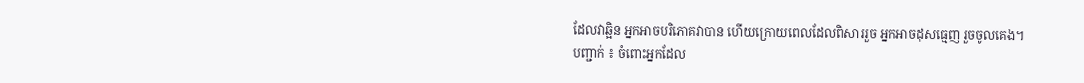ដែលវាឆ្អិន អ្នកអាចបរិភោគវាបាន ហើយក្រោយពេលដែលពិសាររួច អ្នកអាចដុសធ្មេញ រួចចូលគេង។
បញ្ជាក់ ៖ ចំពោះអ្នកដែល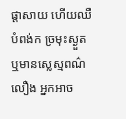ផ្តាសាយ ហើយឈឺបំពង់ក ច្រមុះស្ងួត ឬមានស្លេស្មពណ៌លឿង អ្នកអាច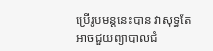ប្រើរូបមន្តនេះបាន វាសុទ្ធតែអាចជួយព្យាបាលជំ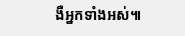ងឺអ្នកទាំងអស់៕